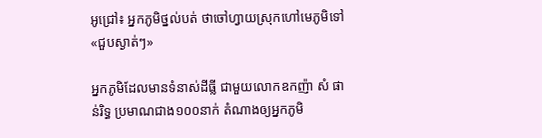អូជ្រៅ៖ អ្នកភូមិថ្នល់បត់ ថាចៅហ្វាយស្រុកហៅមេភូមិទៅ«ជួបស្ងាត់ៗ»

អ្នកភូមិដែលមានទំនាស់ដីធ្លី ជាមួយលោកឧកញ៉ា សំ ផាន់រិទ្ធ ប្រមាណជាង១០០នាក់ តំណាងឲ្យអ្នកភូមិ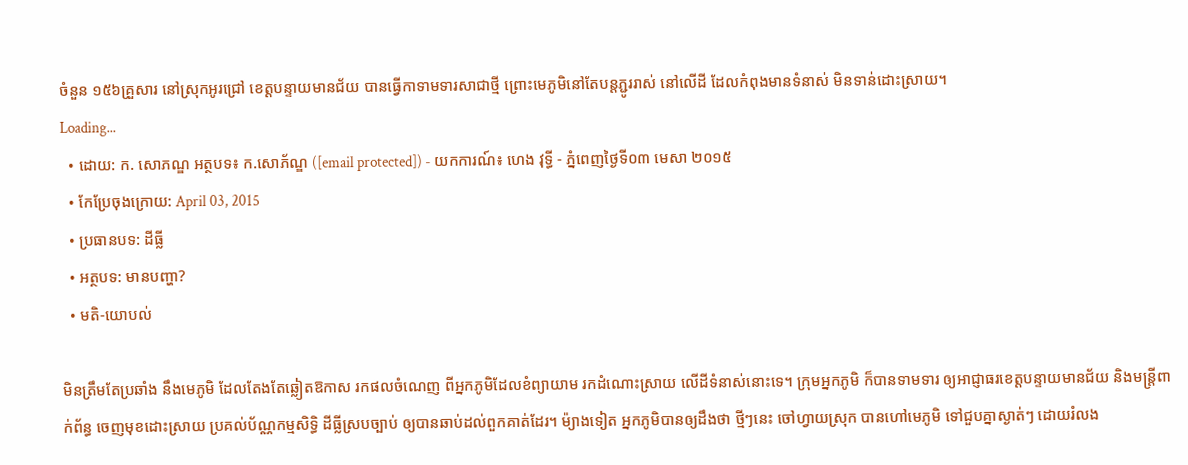ចំនួន ១៥៦គ្រួសារ នៅស្រុកអូរជ្រៅ ខេត្តបន្ទាយមានជ័យ បានធ្វើកាទាមទារសាជាថ្មី ព្រោះមេភូមិនៅតែបន្តភ្ជូររាស់ នៅលើដី ដែលកំពុងមានទំនាស់ មិនទាន់ដោះស្រាយ។
Loading...
  • ដោយ: ក. សោភណ្ឌ អត្ថបទ៖ ក.សោភ័ណ្ឌ ([email protected]) - យកការណ៍៖ ហេង វុទ្ធី - ភ្នំពេញថ្ងៃទី០៣ មេសា ២០១៥
  • កែប្រែចុងក្រោយ: April 03, 2015
  • ប្រធានបទ: ដីធ្លី
  • អត្ថបទ: មានបញ្ហា?
  • មតិ-យោបល់

មិនត្រឹមតែប្រឆាំង នឹងមេភូមិ ដែលតែងតែឆ្លៀតឱកាស រកផលចំណេញ ពីអ្នកភូមិដែលខំព្យាយាម រកដំណោះស្រាយ លើដីទំនាស់នោះទេ។ ក្រុមអ្នកភូមិ ក៏បានទាមទារ ឲ្យអាជ្ញាធរខេត្តបន្ទាយមានជ័យ និងមន្ត្រីពាក់ព័ន្ធ ចេញមុខដោះស្រាយ ប្រគល់ប័ណ្ណកម្មសិទ្ធិ ដីធ្លីស្របច្បាប់ ឲ្យបានឆាប់ដល់ពួកគាត់ដែរ។ ម៉្យាងទៀត អ្នកភូមិបានឲ្យដឹងថា ថ្មីៗនេះ ចៅហ្វាយស្រុក បានហៅមេភូមិ ទៅជួបគ្នាស្ងាត់ៗ ដោយរំលង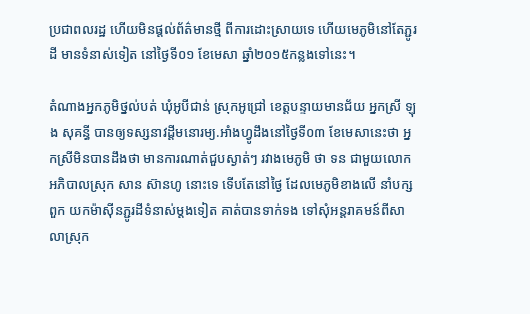ប្រជាពលរដ្ឋ ហើយមិនផ្តល់ព័ត៌មានថ្មី ពីការដោះស្រាយទេ ហើយមេភូមិនៅតែភ្ជូរដី មានទំនាស់ទៀត នៅថ្ងៃទី០១ ខែមេសា ឆ្នាំ២០១៥កន្លងទៅនេះ។

តំណាងអ្នកភូមិថ្នល់បត់ ឃុំអូបីជាន់ ស្រុកអូជ្រៅ ខេត្តបន្ទាយមានជ័យ អ្នកស្រី ឡុង សុគន្ធី បានឲ្យទស្សនាវដ្តីមនោរម្យ.អាំងហ្វូដឹងនៅថ្ងៃទី០៣ ខែមេសានេះថា អ្នកស្រីមិនបានដឹងថា មានការណាត់ជួបស្ងាត់ៗ រវាងមេភូមិ ថា ទន ជាមួយលោកអភិបាលស្រុក សាន ស៊ានហូ នោះទេ ទើបតែនៅថ្ងៃ ដែលមេភូមិខាងលើ នាំបក្សពួក យកម៉ាស៊ីនភ្ជូរដីទំនាស់ម្តងទៀត គាត់បានទាក់ទង ទៅសុំអន្តរាគមន៍ពីសាលាស្រុក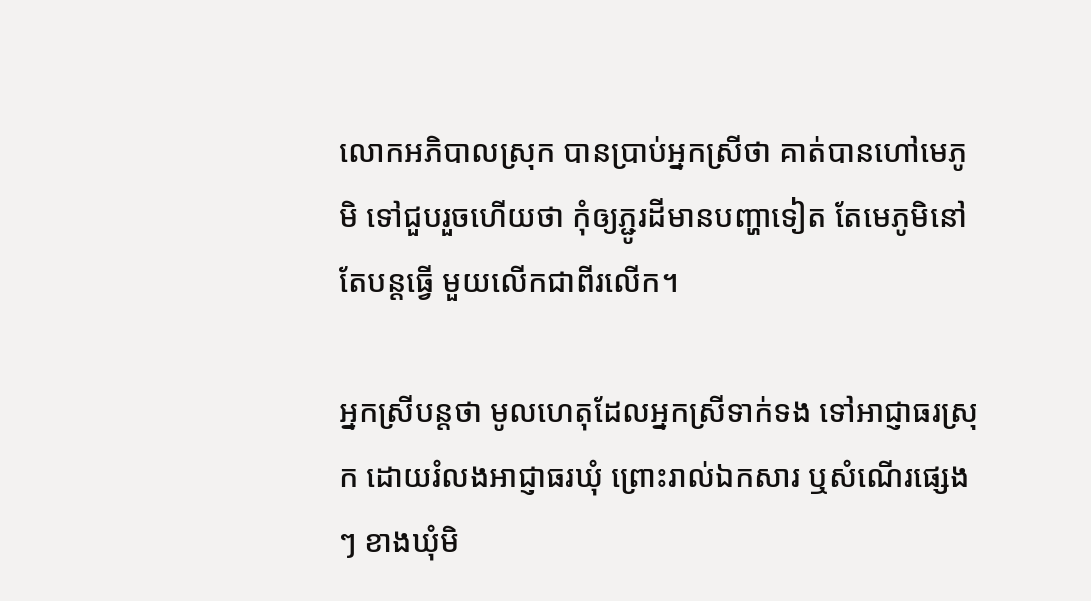លោកអភិបាលស្រុក បានប្រាប់អ្នកស្រីថា គាត់បានហៅមេភូមិ ទៅជួបរួចហើយថា កុំឲ្យភ្ជូរដីមានបញ្ហាទៀត តែមេភូមិនៅតែបន្តធ្វើ មួយលើកជាពីរលើក។

អ្នកស្រីបន្តថា មូលហេតុដែលអ្នកស្រីទាក់ទង ទៅអាជ្ញាធរស្រុក ដោយរំលងអាជ្ញាធរឃុំ ព្រោះរាល់ឯកសារ ឬសំណើរផ្សេងៗ ខាងឃុំមិ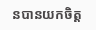នបានយកចិត្ត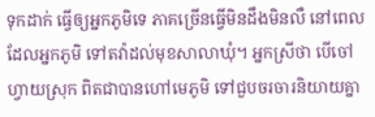ទុកដាក់ ធ្វើឲ្យអ្នកភូមិទេ ភាគច្រើនធ្វើមិនដឹងមិនលឺ នៅពេលដែលអ្នកភូមិ ទៅតវ៉ាដល់មុខសាលាឃុំ។ អ្នកស្រីថា បើចៅហ្វាយស្រុក ពិតជាបានហៅមេភូមិ ទៅជួបចរចារនិយាយគ្នា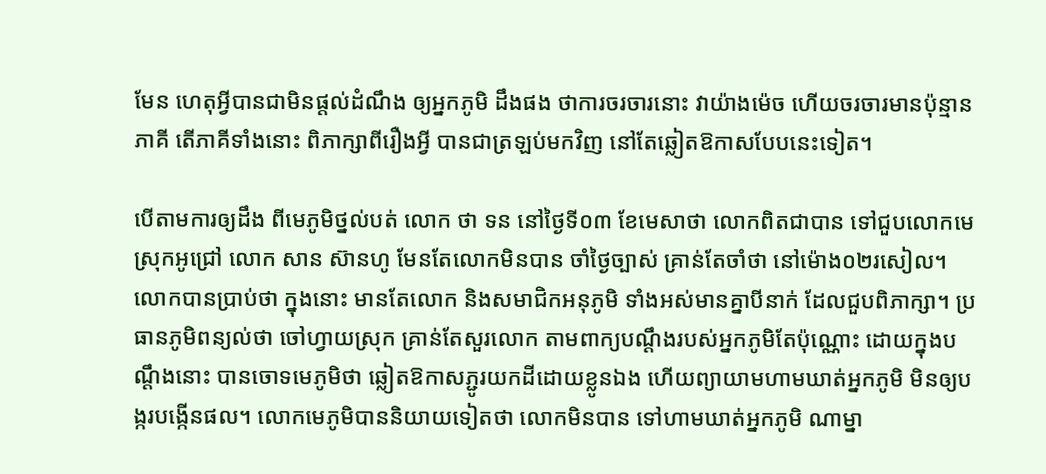មែន ហេតុអ្វីបានជាមិនផ្តល់ដំណឹង ឲ្យអ្នកភូមិ ដឹងផង ថាការចរចារនោះ វាយ៉ាងម៉េច ហើយចរចារមានប៉ុន្មានភាគី តើភាគីទាំងនោះ ពិភាក្សាពីរឿងអ្វី បានជាត្រឡប់មកវិញ នៅតែឆ្លៀតឱកាសបែបនេះទៀត។

បើតាមការឲ្យដឹង ពីមេភូមិថ្នល់បត់ លោក ថា ទន នៅថ្ងៃទី០៣ ខែមេសាថា លោកពិតជាបាន ទៅជួបលោកមេស្រុកអូជ្រៅ លោក សាន ស៊ានហូ មែនតែលោកមិនបាន ចាំថ្ងៃច្បាស់ គ្រាន់តែចាំថា នៅម៉ោង០២រសៀល។ លោកបានប្រាប់ថា ក្នុងនោះ មានតែលោក និងសមាជិកអនុភូមិ ទាំងអស់មានគ្នាបីនាក់ ដែលជួបពិភាក្សា។ ប្រធានភូមិពន្យល់ថា ចៅហ្វាយស្រុក គ្រាន់តែសួរលោក តាមពាក្យបណ្តឹងរបស់អ្នកភូមិតែប៉ុណ្ណោះ ដោយក្នុងបណ្តឹងនោះ បានចោទមេភូមិថា ឆ្លៀតឱកាសភ្ជូរយកដីដោយខ្លូនឯង ហើយព្យាយាមហាមឃាត់អ្នកភូមិ មិនឲ្យបង្ករបង្កើនផល។ លោកមេភូមិបាននិយាយទៀតថា លោកមិនបាន ទៅហាមឃាត់អ្នកភូមិ ណាម្នា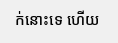ក់នោះទេ ហើយ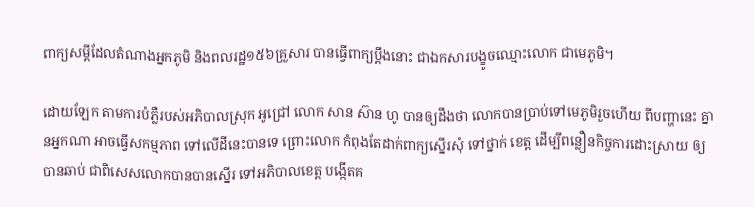ពាក្យសម្តីដែលតំណាងអ្នកភូមិ និងពលរដ្ឋ១៥៦គ្រួសារ បានធ្វើពាក្យប្តឹងនោះ ជាឯកសារបង្ខូចឈ្មោះលោក ជាមេភូមិ។

ដោយឡែក តាមការបំភ្លឺរបស់អភិបាលស្រុក អូជ្រៅ លោក សាន ស៊ាន ហូ បានឲ្យដឹងថា លោកបានប្រាប់ទៅមេភូមិរួចហើយ ពីបញ្ហានេះ គ្នានអ្នកណា អាចធ្វើសកម្មភាព ទៅលើដីនេះបានទេ ព្រោះលោក កំពុងតែដាក់ពាក្យស្នើរសុំ ទៅថ្នាក់ ខេត្ត ដើម្បីពន្លឿនកិច្ចការដោះស្រាយ ឲ្យបានឆាប់ ជាពិសេសលោកបានបានស្នើរ ទៅអភិបាលខេត្ត បង្កើតគ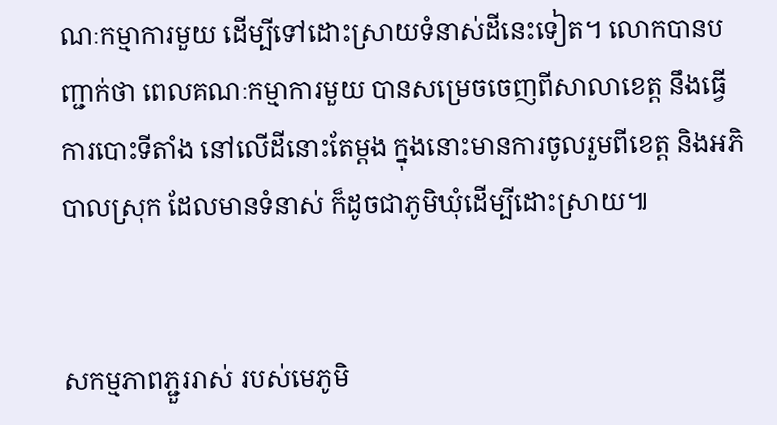ណៈកម្មាការមួយ ដើម្បីទៅដោះស្រាយទំនាស់ដីនេះទៀត។ លោកបានបញ្ជាក់ថា ពេលគណៈកម្មាការមួយ បានសម្រេចចេញពីសាលាខេត្ត នឹងធ្វើការបោះទីតាំង នៅលើដីនោះតែម្តង ក្នុងនោះមានការចូលរួមពីខេត្ត និងអភិបាលស្រុក ដែលមានទំនាស់ ក៏ដូចជាភូមិឃុំដើម្បីដោះស្រាយ៕


សកម្មភាពភ្ជួររាស់ របស់មេភូមិ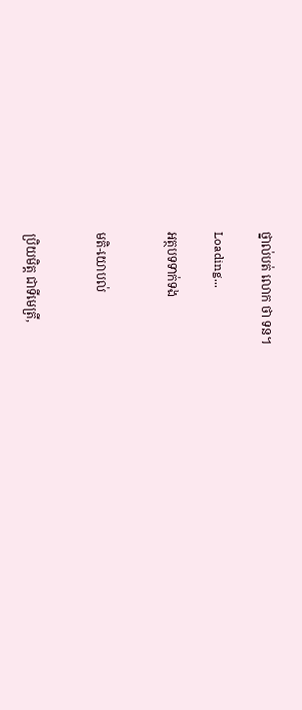ថ្នាល់បត់ លោក ថា ទន។

Loading...

អត្ថបទទាក់ទង


មតិ-យោបល់


ប្រិយមិត្ត ជាទីមេត្រី,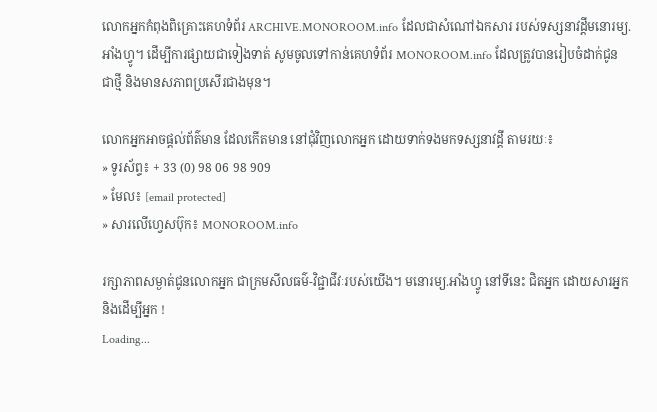លោកអ្នកកំពុងពិគ្រោះគេហទំព័រ ARCHIVE.MONOROOM.info ដែលជាសំណៅឯកសារ របស់ទស្សនាវដ្ដីមនោរម្យ.អាំងហ្វូ។ ដើម្បីការផ្សាយជាទៀងទាត់ សូមចូលទៅកាន់គេហទំព័រ MONOROOM.info ដែលត្រូវបានរៀបចំដាក់ជូន ជាថ្មី និងមានសភាពប្រសើរជាងមុន។

លោកអ្នកអាចផ្ដល់ព័ត៌មាន ដែលកើតមាន នៅជុំវិញលោកអ្នក ដោយទាក់ទងមកទស្សនាវដ្ដី តាមរយៈ៖
» ទូរស័ព្ទ៖ + 33 (0) 98 06 98 909
» មែល៖ [email protected]
» សារលើហ្វេសប៊ុក៖ MONOROOM.info

រក្សាភាពសម្ងាត់ជូនលោកអ្នក ជាក្រមសីលធម៌-វិជ្ជាជីវៈរបស់យើង។ មនោរម្យ.អាំងហ្វូ នៅទីនេះ ជិតអ្នក ដោយសារអ្នក និងដើម្បីអ្នក !
Loading...